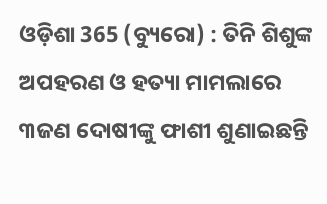ଓଡ଼ିଶା 365 (ବ୍ୟୁରୋ) : ତିନି ଶିଶୁଙ୍କ ଅପହରଣ ଓ ହତ୍ୟା ମାମଲାରେ ୩ଜଣ ଦୋଷୀଙ୍କୁ ଫାଶୀ ଶୁଣାଇଛନ୍ତି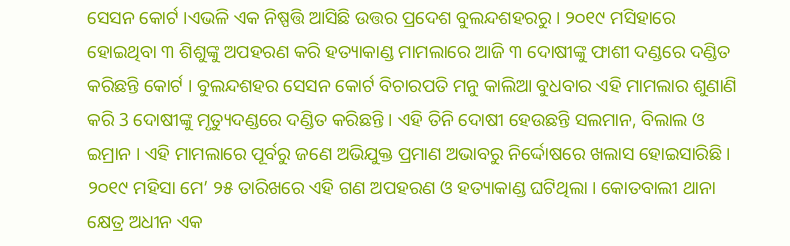ସେସନ କୋର୍ଟ ।ଏଭଳି ଏକ ନିଷ୍ପତ୍ତି ଆସିଛି ଉତ୍ତର ପ୍ରଦେଶ ବୁଲନ୍ଦଶହରରୁ । ୨୦୧୯ ମସିହାରେ ହୋଇଥିବା ୩ ଶିଶୁଙ୍କୁ ଅପହରଣ କରି ହତ୍ୟାକାଣ୍ଡ ମାମଲାରେ ଆଜି ୩ ଦୋଷୀଙ୍କୁ ଫାଶୀ ଦଣ୍ଡରେ ଦଣ୍ଡିତ କରିଛନ୍ତି କୋର୍ଟ । ବୁଲନ୍ଦଶହର ସେସନ କୋର୍ଟ ବିଚାରପତି ମନୁ କାଲିଆ ବୁଧବାର ଏହି ମାମଲାର ଶୁଣାଣି କରି 3 ଦୋଷୀଙ୍କୁ ମୃତ୍ୟୁଦଣ୍ଡରେ ଦଣ୍ଡିତ କରିଛନ୍ତି । ଏହି ତିନି ଦୋଷୀ ହେଉଛନ୍ତି ସଲମାନ, ବିଲାଲ ଓ ଇମ୍ରାନ । ଏହି ମାମଲାରେ ପୂର୍ବରୁ ଜଣେ ଅଭିଯୁକ୍ତ ପ୍ରମାଣ ଅଭାବରୁ ନିର୍ଦ୍ଦୋଷରେ ଖଲାସ ହୋଇସାରିଛି ।
୨୦୧୯ ମହିସା ମେ’ ୨୫ ତାରିଖରେ ଏହି ଗଣ ଅପହରଣ ଓ ହତ୍ୟାକାଣ୍ଡ ଘଟିଥିଲା । କୋତବାଲୀ ଥାନା କ୍ଷେତ୍ର ଅଧୀନ ଏକ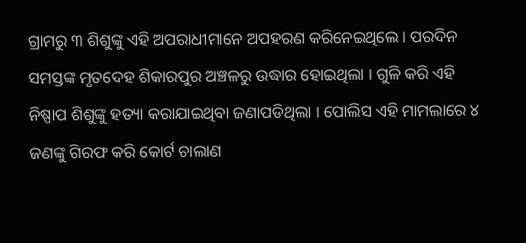ଗ୍ରାମରୁ ୩ ଶିଶୁଙ୍କୁ ଏହି ଅପରାଧୀମାନେ ଅପହରଣ କରିନେଇଥିଲେ । ପରଦିନ ସମସ୍ତଙ୍କ ମୃତଦେହ ଶିକାରପୁର ଅଞ୍ଚଳରୁ ଉଦ୍ଧାର ହୋଇଥିଲା । ଗୁଳି କରି ଏହି ନିଷ୍ପାପ ଶିଶୁଙ୍କୁ ହତ୍ୟା କରାଯାଇଥିବା ଜଣାପଡିଥିଲା । ପୋଲିସ ଏହି ମାମଲାରେ ୪ ଜଣଙ୍କୁ ଗିରଫ କରି କୋର୍ଟ ଚାଲାଣ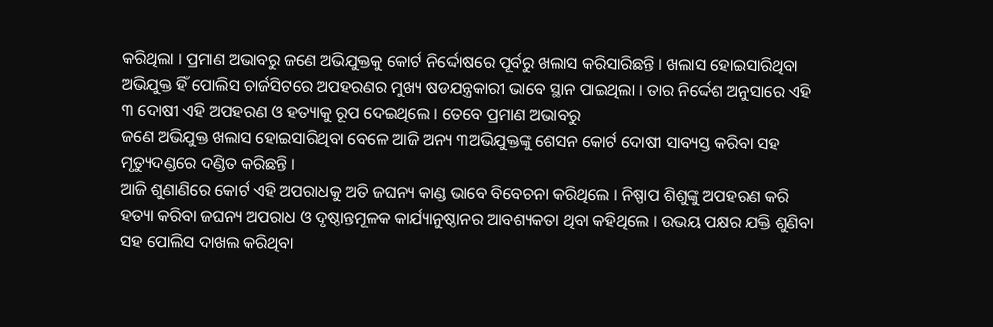କରିଥିଲା । ପ୍ରମାଣ ଅଭାବରୁ ଜଣେ ଅଭିଯୁକ୍ତକୁ କୋର୍ଟ ନିର୍ଦ୍ଦୋଷରେ ପୂର୍ବରୁ ଖଲାସ କରିସାରିଛନ୍ତି । ଖଲାସ ହୋଇସାରିଥିବା ଅଭିଯୁକ୍ତ ହିଁ ପୋଲିସ ଚାର୍ଜସିଟରେ ଅପହରଣର ମୁଖ୍ୟ ଷଡଯନ୍ତ୍ରକାରୀ ଭାବେ ସ୍ଥାନ ପାଇଥିଲା । ତାର ନିର୍ଦ୍ଦେଶ ଅନୁସାରେ ଏହି ୩ ଦୋଷୀ ଏହି ଅପହରଣ ଓ ହତ୍ୟାକୁ ରୂପ ଦେଇଥିଲେ । ତେବେ ପ୍ରମାଣ ଅଭାବରୁ
ଜଣେ ଅଭିଯୁକ୍ତ ଖଲାସ ହୋଇସାରିଥିବା ବେଳେ ଆଜି ଅନ୍ୟ ୩ଅଭିଯୁକ୍ତଙ୍କୁ ଶେସନ କୋର୍ଟ ଦୋଷୀ ସାବ୍ୟସ୍ତ କରିବା ସହ ମୃତ୍ୟୁଦଣ୍ଡରେ ଦଣ୍ଡିତ କରିଛନ୍ତି ।
ଆଜି ଶୁଣାଣିରେ କୋର୍ଟ ଏହି ଅପରାଧକୁ ଅତି ଜଘନ୍ୟ କାଣ୍ଡ ଭାବେ ବିବେଚନା କରିଥିଲେ । ନିଷ୍ପାପ ଶିଶୁଙ୍କୁ ଅପହରଣ କରି ହତ୍ୟା କରିବା ଜଘନ୍ୟ ଅପରାଧ ଓ ଦୃଷ୍ଠାନ୍ତମୂଳକ କାର୍ଯ୍ୟାନୁଷ୍ଠାନର ଆବଶ୍ୟକତା ଥିବା କହିଥିଲେ । ଉଭୟ ପକ୍ଷର ଯକ୍ତି ଶୁଣିବା ସହ ପୋଲିସ ଦାଖଲ କରିଥିବା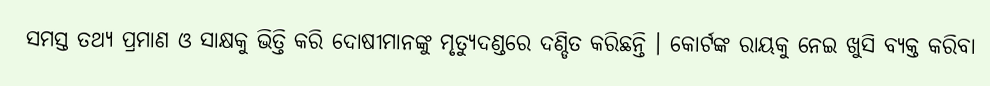ସମସ୍ତ ତଥ୍ୟ ପ୍ରମାଣ ଓ ସାକ୍ଷକୁ ଭିତ୍ତି କରି ଦୋଷୀମାନଙ୍କୁ ମୃତ୍ୟୁଦଣ୍ଡରେ ଦଣ୍ଡିତ କରିଛନ୍ତି । କୋର୍ଟଙ୍କ ରାୟକୁ ନେଇ ଖୁସି ବ୍ୟକ୍ତ କରିବା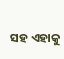ସହ ଏହାକୁ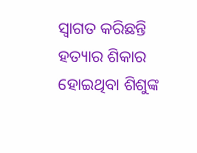ସ୍ବାଗତ କରିଛନ୍ତି ହତ୍ୟାର ଶିକାର ହୋଇଥିବା ଶିଶୁଙ୍କ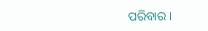ପରିବାର ।